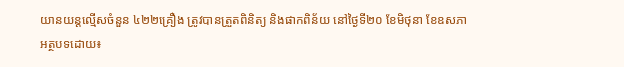យានយន្តល្មើសចំនួន ៤២២គ្រឿង ត្រូវបានត្រួតពិនិត្យ និងផាកពិន័យ នៅថ្ងៃទី២០ ខែមិថុនា ខែឧសភា
អត្ថបទដោយ៖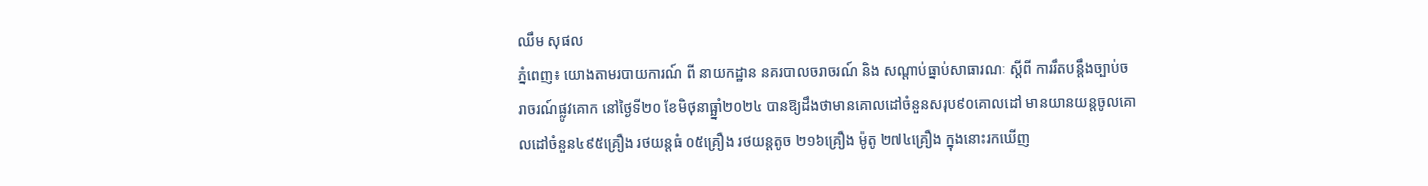ឈឹម សុផល
ភ្នំពេញ៖ យោងតាមរបាយការណ៍ ពី នាយកដ្ឋាន នគរបាលចរាចរណ៍ និង សណ្តាប់ធ្នាប់សាធារណៈ ស្តីពី ការរឹតបន្ដឹងច្បាប់ចរាចរណ៍ផ្លូវគោក នៅថ្ងៃទី២០ ខែមិថុនាធ្ឆ្នាំ២០២៤ បានឱ្យដឹងថាមានគោលដៅចំនួនសរុប៩០គោលដៅ មានយានយន្តចូលគោលដៅចំនួន៤៩៥គ្រឿង រថយន្តធំ ០៥គ្រឿង រថយន្តតូច ២១៦គ្រឿង ម៉ូតូ ២៧៤គ្រឿង ក្នុងនោះរកឃើញ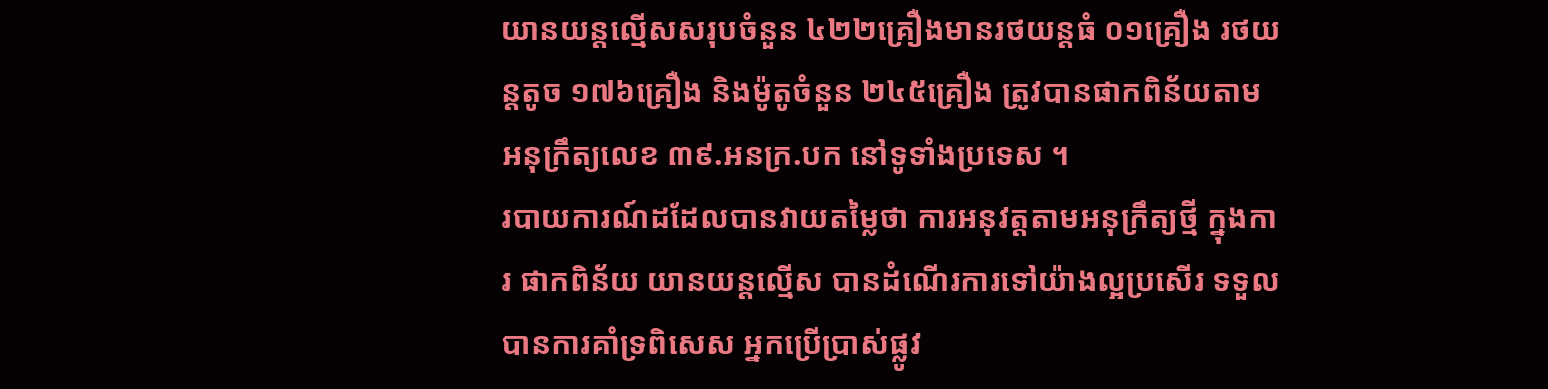យានយន្តល្មើសសរុបចំនួន ៤២២គ្រឿងមានរថយន្តធំ ០១គ្រឿង រថយន្តតូច ១៧៦គ្រឿង និងម៉ូតូចំនួន ២៤៥គ្រឿង ត្រូវបានផាកពិន័យតាមអនុក្រឹត្យលេខ ៣៩.អនក្រ.បក នៅទូទាំងប្រទេស ។
របាយការណ៍ដដែលបានវាយតម្លៃថា ការអនុវត្តតាមអនុក្រឹត្យថ្មី ក្នុងការ ផាកពិន័យ យានយន្តល្មើស បានដំណើរការទៅយ៉ាងល្អប្រសើរ ទទួល បានការគាំទ្រពិសេស អ្នកប្រើប្រាស់ផ្លូវ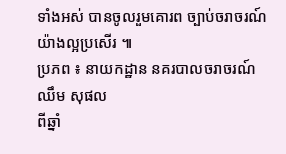ទាំងអស់ បានចូលរួមគោរព ច្បាប់ចរាចរណ៍យ៉ាងល្អប្រសើរ ៕
ប្រភព ៖ នាយកដ្ឋាន នគរបាលចរាចរណ៍
ឈឹម សុផល
ពីឆ្នាំ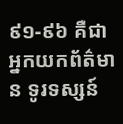៩១-៩៦ គឺជាអ្នកយកព័ត៌មាន ទូរទស្សន៍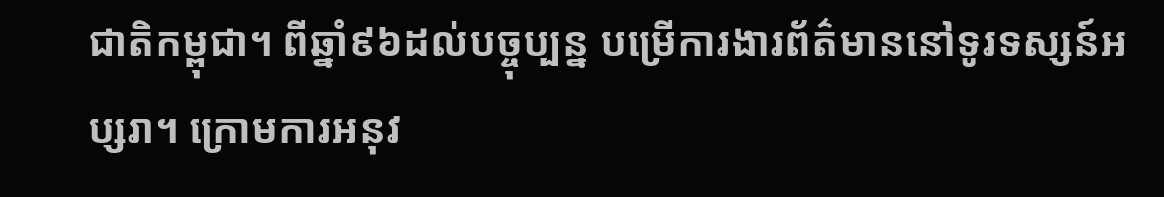ជាតិកម្ពុជា។ ពីឆ្នាំ៩៦ដល់បច្ចុប្បន្ន បម្រើការងារព័ត៌មាននៅទូរទស្សន៍អប្សរា។ ក្រោមការអនុវ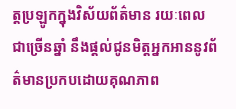ត្តប្រឡូកក្នុងវិស័យព័ត៌មាន រយៈពេលជាច្រើនឆ្នាំ នឹងផ្ដល់ជូនមិត្តអ្នកអាននូវព័ត៌មានប្រកបដោយគុណភាព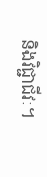និងវិជ្ជាជីវៈ។